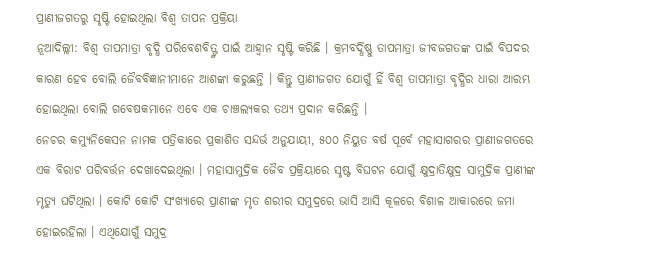ପ୍ରାଣୀଜଗତରୁ ସୃଷ୍ଟି ହୋଇଥିଲା ବିଶ୍ୱ ତାପନ ପ୍ରକ୍ରିୟା
ନୂଆଦିଲ୍ଲୀ: ବିଶ୍ୱ ତାପମାତ୍ରା ବୃଦ୍ଧି ପରିବେଶବିତ୍ଙ୍କ ପାଇଁ ଆହ୍ୱାନ ସୃଷ୍ଟି କରିଛି । କ୍ରମବର୍ଦ୍ଧିଷ୍ଣୁ ତାପମାତ୍ରା ଜୀବଜଗତଙ୍କ ପାଇଁ ବିପଦର କାରଣ ହେବ ବୋଲି ଜୈବବିଜ୍ଞାନୀମାନେ ଆଶଙ୍କା କରୁଛନ୍ତି । କିନ୍ତୁ ପ୍ରାଣୀଜଗତ ଯୋଗୁଁ ହିଁ ବିଶ୍ୱ ତାପମାତ୍ରା ବୃଦ୍ଧିର ଧାରା ଆରମ୍ଭ ହୋଇଥିଲା ବୋଲି ଗବେଷକମାନେ ଏବେ ଏକ ଚାଞ୍ଚଲ୍ୟକର ତଥ୍ୟ ପ୍ରଦାନ କରିଛନ୍ତି ।
ନେଚର କମ୍ୟୁନିକେସନ ନାମକ ପତ୍ରିକାରେ ପ୍ରକାଶିତ ସନ୍ଦର୍ଭ ଅନୁଯାୟୀ, ୫୦୦ ନିୟୁତ ବର୍ଷ ପୂର୍ବେ ମହାସାଗରର ପ୍ରାଣୀଜଗତରେ ଏକ ବିରାଟ ପରିବର୍ତ୍ତନ ଦେଖାଦେଇଥିଲା । ମହାସାମୁଦ୍ରିକ ଜୈବ ପ୍ରକ୍ରିୟାରେ ସୃଷ୍ଟ ବିଘଟନ ଯୋଗୁଁ କ୍ଷୁଦ୍ରାତିକ୍ଷୁଦ୍ର ସାମୁଦ୍ରିକ ପ୍ରାଣୀଙ୍କ ମୃତ୍ୟୁ ଘଟିଥିଲା । କୋଟି କୋଟି ସଂଖ୍ୟାରେ ପ୍ରାଣୀଙ୍କ ମୃତ ଶରୀର ସମୁଦ୍ରରେ ଭାସି ଆସି କୂଳରେ ବିଶାଳ ଆକାରରେ ଜମା ହୋଇରହିଲା । ଏଥିଯୋଗୁଁ ସମୁଦ୍ର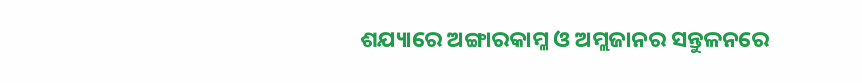ଶଯ୍ୟାରେ ଅଙ୍ଗାରକାମ୍ଳ ଓ ଅମ୍ଲଜାନର ସନ୍ତୁଳନରେ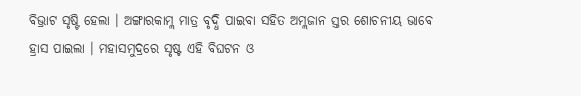ବିଭ୍ରାଟ ସୃଷ୍ଟି ହେଲା । ଅଙ୍ଗାରକାମ୍ଲ ମାତ୍ର ବୃଦ୍ଧି ପାଇବା ସହିତ ଅମ୍ଲଜାନ ସ୍ତର ଶୋଚନୀୟ ଭାବେ ହ୍ରାସ ପାଇଲା । ମହାସମୁଦ୍ରରେ ସୃଷ୍ଟ ଏହି ବିଘଟନ ଓ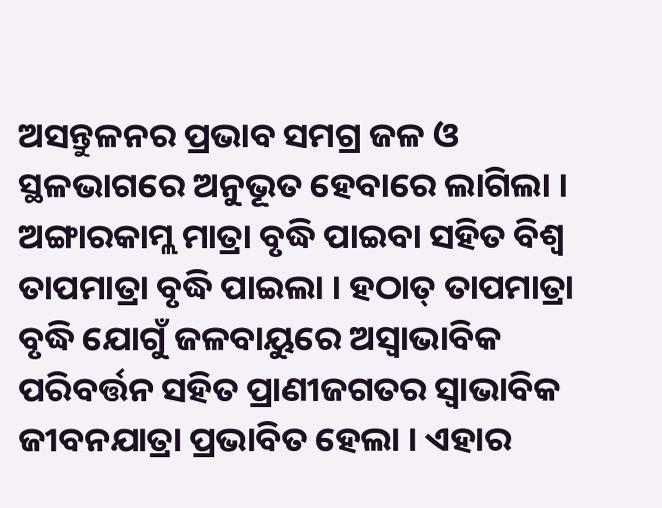ଅସନ୍ତୁଳନର ପ୍ରଭାବ ସମଗ୍ର ଜଳ ଓ ସ୍ଥଳଭାଗରେ ଅନୁଭୂତ ହେବାରେ ଲାଗିଲା । ଅଙ୍ଗାରକାମ୍ଲ ମାତ୍ରା ବୃଦ୍ଧି ପାଇବା ସହିତ ବିଶ୍ୱ ତାପମାତ୍ରା ବୃଦ୍ଧି ପାଇଲା । ହଠାତ୍ ତାପମାତ୍ରା ବୃଦ୍ଧି ଯୋଗୁଁ ଜଳବାୟୁରେ ଅସ୍ୱାଭାବିକ ପରିବର୍ତ୍ତନ ସହିତ ପ୍ରାଣୀଜଗତର ସ୍ୱାଭାବିକ ଜୀବନଯାତ୍ରା ପ୍ରଭାବିତ ହେଲା । ଏହାର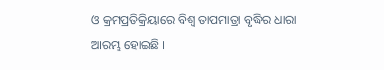ଓ କ୍ରମପ୍ରତିକ୍ରିୟାରେ ବିଶ୍ୱ ତାପମାତ୍ରା ବୃଦ୍ଧିର ଧାରା ଆରମ୍ଭ ହୋଇଛି ।